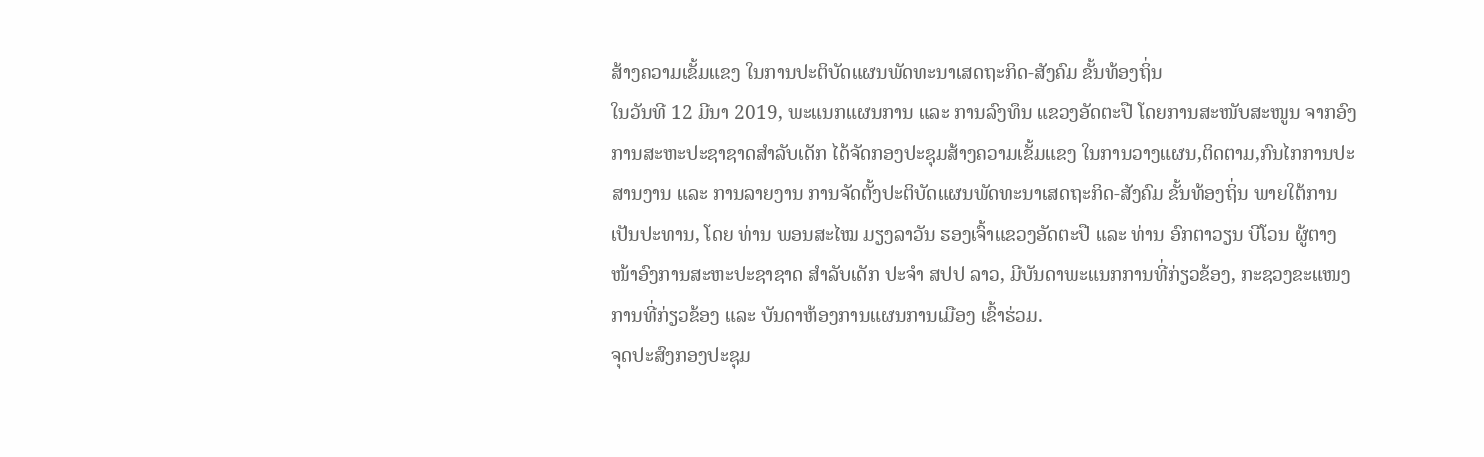ສ້າງຄວາມເຂັ້ມແຂງ ໃນການປະຕິບັດແຜນພັດທະນາເສດຖະກິດ-ສັງຄົມ ຂັ້ນທ້ອງຖິ່ນ
ໃນວັນທີ 12 ມີນາ 2019, ພະແນກແຜນການ ແລະ ການລົງທຶນ ແຂວງອັດຕະປື ໂດຍການສະໜັບສະໜູນ ຈາກອົງການສະຫະປະຊາຊາດສຳລັບເດັກ ໄດ້ຈັດກອງປະຊຸມສ້າງຄວາມເຂັ້ມແຂງ ໃນການວາງແຜນ,ຕິດຕາມ,ກົນໄກການປະສານງານ ແລະ ການລາຍງານ ການຈັດຕັ້ງປະຕິບັດແຜນພັດທະນາເສດຖະກິດ-ສັງຄົມ ຂັ້ນທ້ອງຖິ່ນ ພາຍໃຕ້ການເປັນປະທານ, ໂດຍ ທ່ານ ພອນສະໄໝ ມຽງລາວັນ ຮອງເຈົ້າແຂວງອັດຕະປື ແລະ ທ່ານ ອົກຕາວຽນ ບີໂວນ ຜູ້ຕາງໜ້າອົງການສະຫະປະຊາຊາດ ສຳລັບເດັກ ປະຈຳ ສປປ ລາວ, ມີບັນດາພະແນກການທີ່ກ່ຽວຂ້ອງ, ກະຊວງຂະແໜງການທີ່ກ່ຽວຂ້ອງ ແລະ ບັນດາຫ້ອງການແຜນການເມືອງ ເຂົ້າຮ່ວມ.
ຈຸດປະສົງກອງປະຊຸມ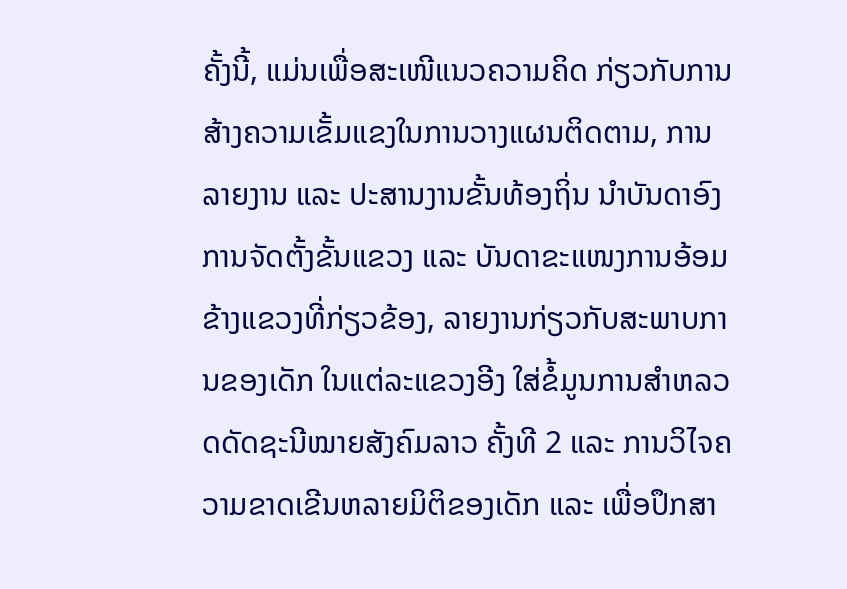ຄັ້ງນີ້, ແມ່ນເພື່ອສະເໜີແນວຄວາມຄິດ ກ່ຽວກັບການສ້າງຄວາມເຂັ້ມແຂງໃນການວາງແຜນຕິດຕາມ, ການລາຍງານ ແລະ ປະສານງານຂັ້ນທ້ອງຖິ່ນ ນໍາບັນດາອົງການຈັດຕັ້ງຂັ້ນແຂວງ ແລະ ບັນດາຂະແໜງການອ້ອມຂ້າງແຂວງທີ່ກ່ຽວຂ້ອງ, ລາຍງານກ່ຽວກັບສະພາບການຂອງເດັກ ໃນແຕ່ລະແຂວງອີງ ໃສ່ຂໍ້ມູນການສໍາຫລວດດັດຊະນີໝາຍສັງຄົມລາວ ຄັ້ງທີ 2 ແລະ ການວິໄຈຄວາມຂາດເຂີນຫລາຍມິຕິຂອງເດັກ ແລະ ເພື່ອປຶກສາ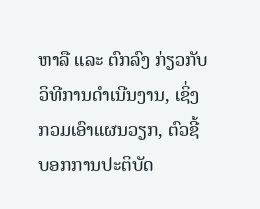ຫາລື ແລະ ຕົກລົງ ກ່ຽວກັບວິທີການດໍາເນີນງານ, ເຊິ່ງກວມເອົາແຜນວຽກ, ຕົວຊີ້ບອກການປະຕິບັດ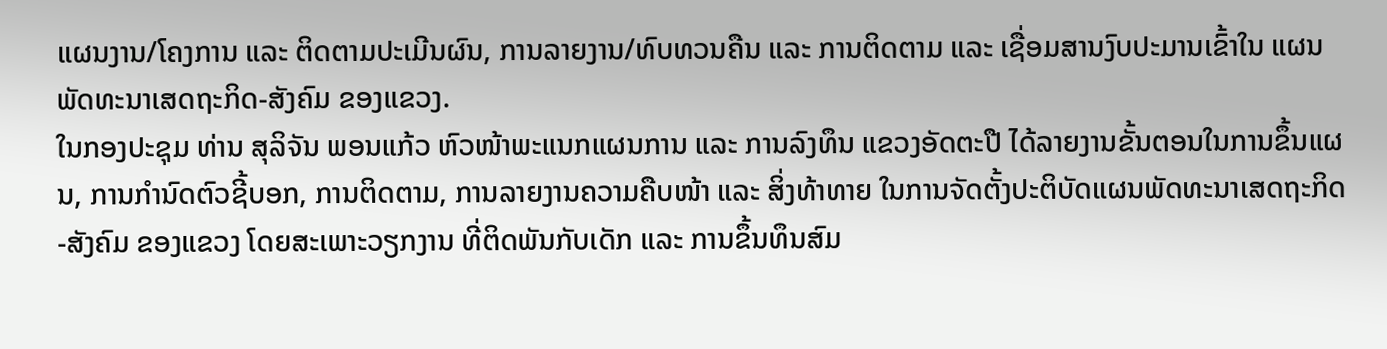ແຜນງານ/ໂຄງການ ແລະ ຕິດຕາມປະເມີນຜົນ, ການລາຍງານ/ທົບທວນຄືນ ແລະ ການຕິດຕາມ ແລະ ເຊື່ອມສານງົບປະມານເຂົ້າໃນ ແຜນພັດທະນາເສດຖະກິດ-ສັງຄົມ ຂອງແຂວງ.
ໃນກອງປະຊຸມ ທ່ານ ສຸລິຈັນ ພອນແກ້ວ ຫົວໜ້າພະແນກແຜນການ ແລະ ການລົງທຶນ ແຂວງອັດຕະປື ໄດ້ລາຍງານຂັ້ນຕອນໃນການຂຶ້ນແຜນ, ການກຳນົດຕົວຊີ້ບອກ, ການຕິດຕາມ, ການລາຍງານຄວາມຄືບໜ້າ ແລະ ສິ່ງທ້າທາຍ ໃນການຈັດຕັ້ງປະຕິບັດແຜນພັດທະນາເສດຖະກິດ-ສັງຄົມ ຂອງແຂວງ ໂດຍສະເພາະວຽກງານ ທີ່ຕິດພັນກັບເດັກ ແລະ ການຂຶ້ນທຶນສົມ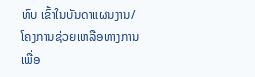ທົບ ເຂົ້າໃນບັນດາແຜນງານ/ໂຄງການຊ່ວຍເຫລືອທາງການ ເພື່ອ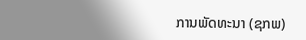ການພັດທະນາ (ຊກພ)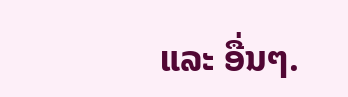ແລະ ອື່ນໆ.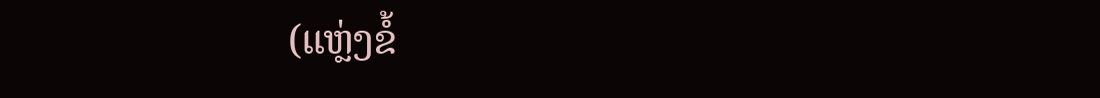(ແຫຼ່ງຂໍ້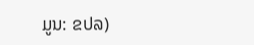ມູນ: ຂປລ)